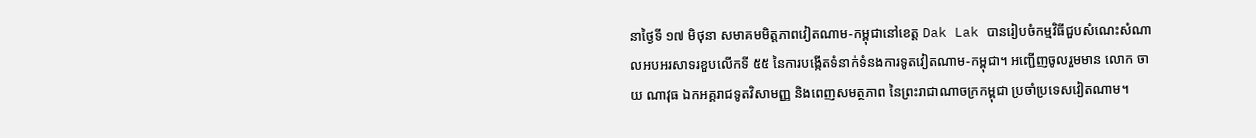នាថ្ងៃទី ១៧ មិថុនា សមាគមមិត្តភាពវៀតណាម-កម្ពុជានៅខេត្ត Dak Lak បានរៀបចំកម្មវិធីជួបសំណេះសំណាលអបអរសាទរខួបលើកទី ៥៥ នៃការបង្កើតទំនាក់ទំនងការទូតវៀតណាម-កម្ពុជា។ អញ្ជើញចូលរួមមាន លោក ចាយ ណាវុធ ឯកអគ្គរាជទូតវិសាមញ្ញ និងពេញសមត្ថភាព នៃព្រះរាជាណាចក្រកម្ពុជា ប្រចាំប្រទេសវៀតណាម។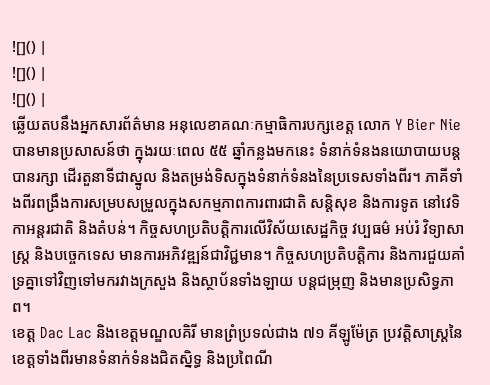![]() |
![]() |
![]() |
ឆ្លើយតបនឹងអ្នកសារព័ត៌មាន អនុលេខាគណៈកម្មាធិការបក្សខេត្ត លោក Y Bier Nie បានមានប្រសាសន៍ថា ក្នុងរយៈពេល ៥៥ ឆ្នាំកន្លងមកនេះ ទំនាក់ទំនងនយោបាយបន្តបានរក្សា ដើរតួនាទីជាស្នូល និងតម្រង់ទិសក្នុងទំនាក់ទំនងនៃប្រទេសទាំងពីរ។ ភាគីទាំងពីរពង្រឹងការសម្របសម្រួលក្នុងសកម្មភាពការពារជាតិ សន្តិសុខ និងការទូត នៅវេទិកាអន្តរជាតិ និងតំបន់។ កិច្ចសហប្រតិបត្តិការលើវិស័យសេដ្ឋកិច្ច វប្បធម៌ អប់រំ វិទ្យាសាស្ត្រ និងបច្ចេកទេស មានការអភិវឌ្ឍន៍ជាវិជ្ជមាន។ កិច្ចសហប្រតិបត្តិការ និងការជួយគាំទ្រគ្នាទៅវិញទៅមករវាងក្រសួង និងស្ថាប័នទាំងឡាយ បន្តជម្រុញ និងមានប្រសិទ្ធភាព។
ខេត្ត Dac Lac និងខេត្តមណ្ឌលគិរី មានព្រំប្រទល់ជាង ៧១ គីឡូម៉ែត្រ ប្រវត្តិសាស្ត្រនៃខេត្តទាំងពីរមានទំនាក់ទំនងជិតស្និទ្ធ និងប្រពៃណី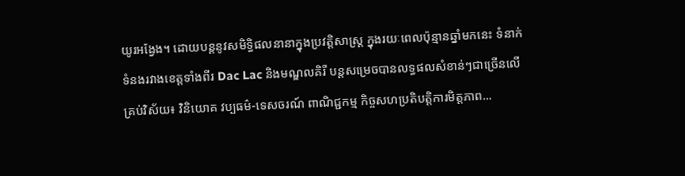យូរអង្វែង។ ដោយបន្តនូវសមិទ្ធិផលនានាក្នុងប្រវត្តិសាស្ត្រ ក្នុងរយៈពេលប៉ុន្មានឆ្នាំមកនេះ ទំនាក់ទំនងរវាងខេត្តទាំងពីរ Dac Lac និងមណ្ឌលគិរី បន្តសម្រេចបានលទ្ធផលសំខាន់ៗជាច្រើនលើគ្រប់វិស័យ៖ វិនិយោគ វប្បធម៌-ទេសចរណ៍ ពាណិជ្ជកម្ម កិច្ចសហប្រតិបត្តិការមិត្តភាព...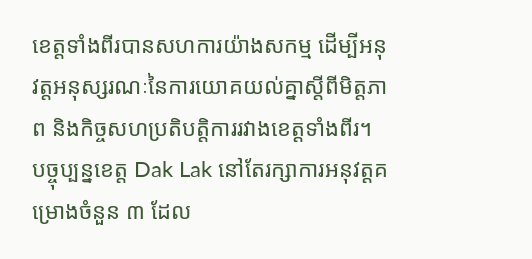ខេត្តទាំងពីរបានសហការយ៉ាងសកម្ម ដើម្បីអនុវត្តអនុស្សរណៈនៃការយោគយល់គ្នាស្តីពីមិត្តភាព និងកិច្ចសហប្រតិបត្តិការរវាងខេត្តទាំងពីរ។ បច្ចុប្បន្នខេត្ត Dak Lak នៅតែរក្សាការអនុវត្តគម្រោងចំនួន ៣ ដែល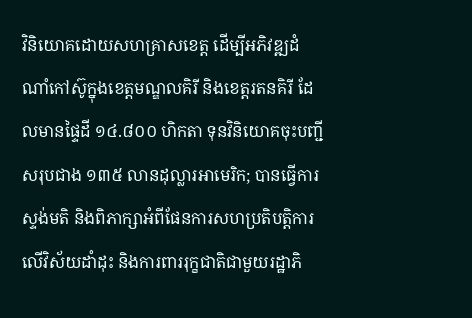វិនិយោគដោយសហគ្រាសខេត្ត ដើម្បីអភិវឌ្ឍដំណាំកៅស៊ូក្នុងខេត្តមណ្ឌលគិរី និងខេត្តរតនគិរី ដែលមានផ្ទៃដី ១៤.៨០០ ហិកតា ទុនវិនិយោគចុះបញ្ជីសរុបជាង ១៣៥ លានដុល្លារអាមេរិក; បានធ្វើការស្ទង់មតិ និងពិភាក្សាអំពីផែនការសហប្រតិបត្តិការលើវិស័យដាំដុះ និងការពាររុក្ខជាតិជាមួយរដ្ឋាភិ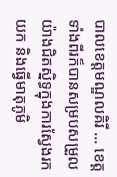បាលខេត្តមណ្ឌលគិរី ... ខេត្តទាំងពីរក៏បានសម្របសម្រួលយ៉ាងជិតស្និទ្ធក្នុងការស្វែងរក យក និងធ្វើមាតុភូមិ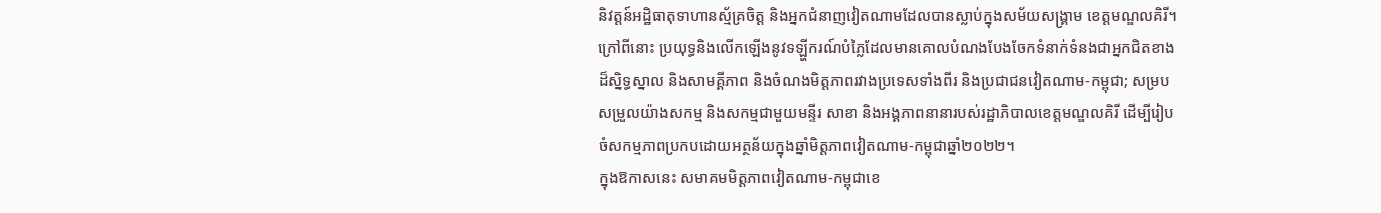និវត្តន៍អដ្ឋិធាតុទាហានស្ម័គ្រចិត្ត និងអ្នកជំនាញវៀតណាមដែលបានស្លាប់ក្នុងសម័យសង្គ្រាម ខេត្តមណ្ឌលគិរី។
ក្រៅពីនោះ ប្រយុទ្ធនិងលើកឡើងនូវទឡ្ហីករណ៍បំភ្លៃដែលមានគោលបំណងបែងចែកទំនាក់ទំនងជាអ្នកជិតខាងដ៏ស្និទ្ធស្នាល និងសាមគ្គីភាព និងចំណងមិត្តភាពរវាងប្រទេសទាំងពីរ និងប្រជាជនវៀតណាម-កម្ពុជា; សម្របសម្រួលយ៉ាងសកម្ម និងសកម្មជាមួយមន្ទីរ សាខា និងអង្គភាពនានារបស់រដ្ឋាភិបាលខេត្តមណ្ឌលគិរី ដើម្បីរៀបចំសកម្មភាពប្រកបដោយអត្ថន័យក្នុងឆ្នាំមិត្តភាពវៀតណាម-កម្ពុជាឆ្នាំ២០២២។
ក្នុងឱកាសនេះ សមាគមមិត្តភាពវៀតណាម-កម្ពុជាខេ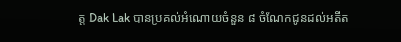ត្ត Dak Lak បានប្រគល់អំណោយចំនួន ៨ ចំណែកជូនដល់អតីត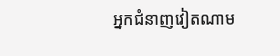អ្នកជំនាញវៀតណាម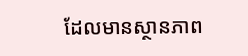ដែលមានស្ថានភាព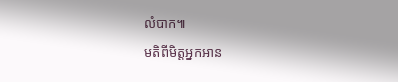លំបាក៕
មតិពីមិត្តអ្នកអាន